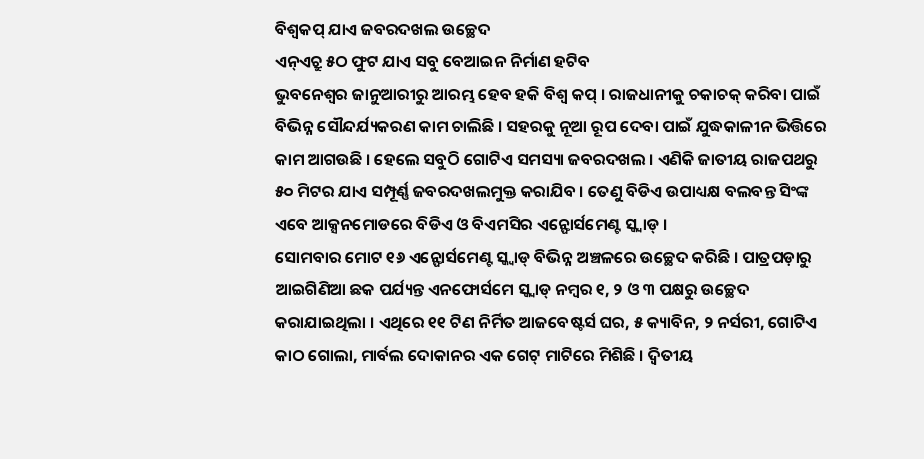ବିଶ୍ୱକପ୍ ଯାଏ ଜବରଦଖଲ ଉଚ୍ଛେଦ
ଏନ୍ଏଚ୍ରୁ ୫ଠ ଫୁଟ ଯାଏ ସବୁ ବେଆଇନ ନିର୍ମାଣ ହଟିବ
ଭୁବନେଶ୍ୱର ଜାନୁଆରୀରୁ ଆରମ୍ଭ ହେବ ହକି ବିଶ୍ୱ କପ୍ । ରାଜଧାନୀକୁ ଚକାଚକ୍ କରିବା ପାଇଁ ବିଭିନ୍ନ ସୌନ୍ଦର୍ଯ୍ୟକରଣ କାମ ଚାଲିଛି । ସହରକୁ ନୂଆ ରୂପ ଦେବା ପାଇଁ ଯୁଦ୍ଧକାଳୀନ ଭିତ୍ତିରେ କାମ ଆଗଉଛି । ହେଲେ ସବୁଠି ଗୋଟିଏ ସମସ୍ୟା ଜବରଦଖଲ । ଏଣିକି ଜାତୀୟ ରାଜପଥରୁ ୫୦ ମିଟର ଯାଏ ସମ୍ପୂର୍ଣ୍ଣ ଜବରଦଖଲମୁକ୍ତ କରାଯିବ । ତେଣୁ ବିଡିଏ ଉପାଧ୍ୟକ୍ଷ ବଲବନ୍ତ ସିଂଙ୍କ ଏବେ ଆକ୍ସନମୋଡରେ ବିଡିଏ ଓ ବିଏମସିର ଏନ୍ଫୋର୍ସମେଣ୍ଟ ସ୍କ୍ୱାଡ୍ ।
ସୋମବାର ମୋଟ ୧୬ ଏନ୍ଫୋର୍ସମେଣ୍ଟ ସ୍କ୍ୱାଡ୍ ବିଭିନ୍ନ ଅଞ୍ଚଳରେ ଉଚ୍ଛେଦ କରିଛି । ପାତ୍ରପଡ଼ାରୁ ଆଇଗିଣିଆ ଛକ ପର୍ଯ୍ୟନ୍ତ ଏନଫୋର୍ସମେ ସ୍କ୍ୱାଡ୍ ନମ୍ବର ୧, ୨ ଓ ୩ ପକ୍ଷରୁ ଉଚ୍ଛେଦ କରାଯାଇଥିଲା । ଏଥିରେ ୧୧ ଟିଣ ନିର୍ମିତ ଆଜବେଷ୍ଟର୍ସ ଘର, ୫ କ୍ୟାବିନ, ୨ ନର୍ସରୀ, ଗୋଟିଏ କାଠ ଗୋଲା, ମାର୍ବଲ ଦୋକାନର ଏକ ଗେଟ୍ ମାଟିରେ ମିଶିଛି । ଦ୍ୱିତୀୟ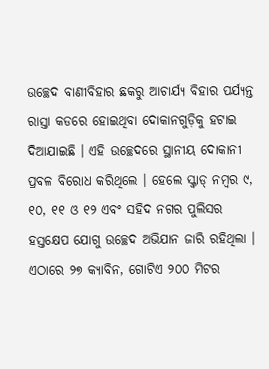ଉଚ୍ଛେଦ ବାଣୀବିହାର ଛକରୁ ଆଚାର୍ଯ୍ୟ ବିହାର ପର୍ଯ୍ୟନ୍ତ ରାସ୍ତା କଡରେ ହୋଇଥିବା ଦୋକାନଗୁଡ଼ିକୁ ହଟାଇ ଦିଆଯାଇଛି । ଏହି ଉଚ୍ଛେଦରେ ସ୍ଥାନୀୟ ଦୋକାନୀ ପ୍ରବଳ ବିରୋଧ କରିଥିଲେ । ହେଲେ ସ୍କ୍ୱାଡ୍ ନମ୍ବର ୯, ୧୦, ୧୧ ଓ ୧୨ ଏବଂ ସହିଦ ନଗର ପୁଲିସର ହସ୍ତକ୍ଷେପ ଯୋଗୁ ଉଚ୍ଛେଦ ଅଭିଯାନ ଜାରି ରହିଥିଲା । ଏଠାରେ ୨୭ କ୍ୟାବିନ, ଗୋଟିଏ ୨୦୦ ମିଟର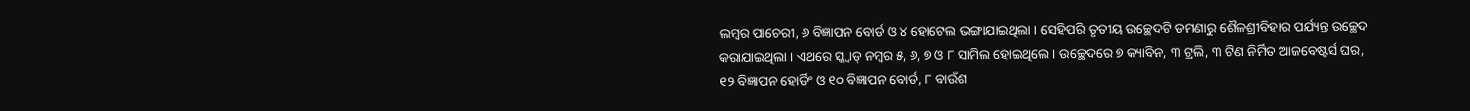ଲମ୍ବର ପାଚେରୀ, ୬ ବିଜ୍ଞାପନ ବୋର୍ଡ ଓ ୪ ହୋଟେଲ ଭଙ୍ଗାଯାଇଥିଲା । ସେହିପରି ତୃତୀୟ ଉଚ୍ଛେଦଟି ଡମଣାରୁ ଶୈଳଶ୍ରୀବିହାର ପର୍ଯ୍ୟନ୍ତ ଉଚ୍ଛେଦ କରାଯାଇଥିଲା । ଏଥରେ ସ୍କ୍ୱାଡ୍ ନମ୍ବର ୫, ୬, ୭ ଓ ୮ ସାମିଲ ହୋଇଥିଲେ । ଉଚ୍ଛେଦରେ ୭ କ୍ୟାବିନ, ୩ ଟ୍ରଲି, ୩ ଟିଣ ନିର୍ମିତ ଆଜବେଷ୍ଟର୍ସ ଘର, ୧୨ ବିଜ୍ଞାପନ ହୋର୍ଡିଂ ଓ ୧୦ ବିଜ୍ଞାପନ ବୋର୍ଡ, ୮ ବାଉଁଶ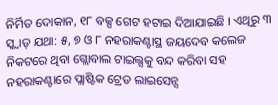ନିର୍ମିତ ଦୋକାନ, ୧୮ ବକ୍ସ ଗେଟ ହଟାଇ ଦିଆଯାଇଛି । ଏଥିରୁ ୩ ସ୍କ୍ୱାଡ୍ ଯଥା: ୫, ୭ ଓ ୮ ନହରାକଣ୍ଟାସ୍ଥ ଜୟଦେବ କଲେଜ ନିକଟରେ ଥିବା ଗ୍ଲୋବାଲ ଟାଇଲ୍ସକୁ ବନ୍ଦ କରିବା ସହ ନହରାକଣ୍ଟାରେ ପ୍ଲାଷ୍ଟିକ ଟ୍ରେଡ ଲାଇସେନ୍ସ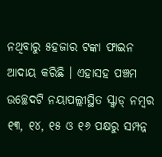ନଥିବାରୁ ୫ହଜାର ଟଙ୍କା ଫାଇନ ଆଦାୟ କରିଛି । ଏହାସହ ପଞ୍ଚମ ଉଚ୍ଛେଦଟି ନୟାପଲ୍ଲୀସ୍ଥିତ ସ୍କ୍ୱାଡ୍ ନମ୍ବର ୧୩, ୧୪, ୧୫ ଓ ୧୬ ପକ୍ଷରୁ ସମ୍ପନ୍ନ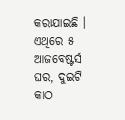କରାଯାଇଛି । ଏଥିରେ ୫ ଆଜବେଷ୍ଟର୍ସ ଘର, ଦୁଇଟି କାଠ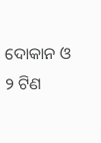ଦୋକାନ ଓ ୨ ଟିଣ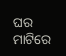ଘର ମାଟିରେ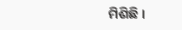ମିଶିଛି ।